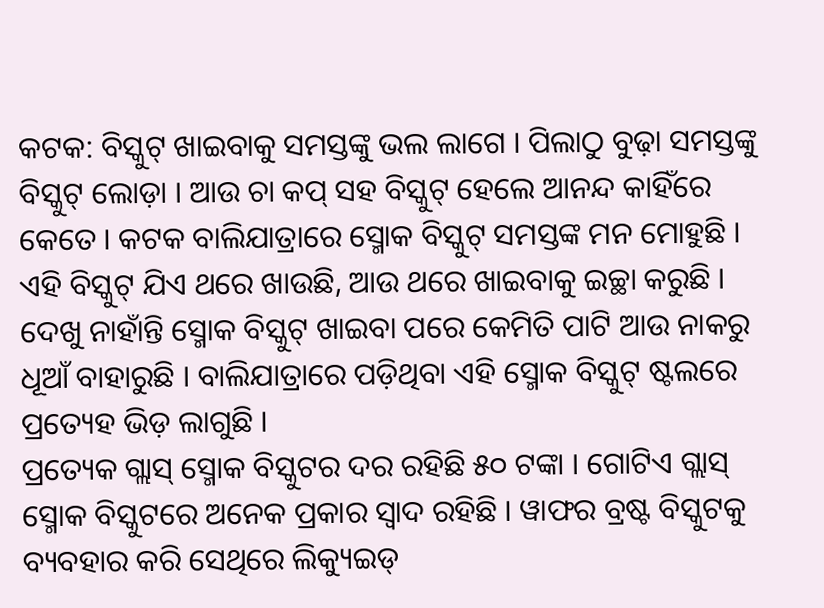କଟକ: ବିସ୍କୁଟ୍ ଖାଇବାକୁ ସମସ୍ତଙ୍କୁ ଭଲ ଲାଗେ । ପିଲାଠୁ ବୁଢ଼ା ସମସ୍ତଙ୍କୁ ବିସ୍କୁଟ୍ ଲୋଡ଼ା । ଆଉ ଚା କପ୍ ସହ ବିସ୍କୁଟ୍ ହେଲେ ଆନନ୍ଦ କାହିଁରେ କେତେ । କଟକ ବାଲିଯାତ୍ରାରେ ସ୍ମୋକ ବିସ୍କୁଟ୍ ସମସ୍ତଙ୍କ ମନ ମୋହୁଛି । ଏହି ବିସ୍କୁଟ୍ ଯିଏ ଥରେ ଖାଉଛି, ଆଉ ଥରେ ଖାଇବାକୁ ଇଚ୍ଛା କରୁଛି । ଦେଖୁ ନାହାଁନ୍ତି ସ୍ମୋକ ବିସ୍କୁଟ୍ ଖାଇବା ପରେ କେମିତି ପାଟି ଆଉ ନାକରୁ ଧୂଆଁ ବାହାରୁଛି । ବାଲିଯାତ୍ରାରେ ପଡ଼ିଥିବା ଏହି ସ୍ମୋକ ବିସ୍କୁଟ୍ ଷ୍ଟଲରେ ପ୍ରତ୍ୟେହ ଭିଡ଼ ଲାଗୁଛି ।
ପ୍ରତ୍ୟେକ ଗ୍ଲାସ୍ ସ୍ମୋକ ବିସ୍କୁଟର ଦର ରହିଛି ୫୦ ଟଙ୍କା । ଗୋଟିଏ ଗ୍ଲାସ୍ ସ୍ମୋକ ବିସ୍କୁଟରେ ଅନେକ ପ୍ରକାର ସ୍ୱାଦ ରହିଛି । ୱାଫର ବ୍ରଷ୍ଟ ବିସ୍କୁଟକୁ ବ୍ୟବହାର କରି ସେଥିରେ ଲିକ୍ୟୁଇଡ୍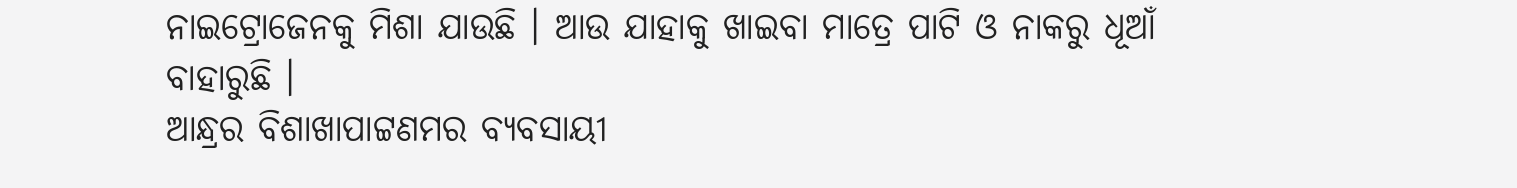ନାଇଟ୍ରୋଜେନକୁ ମିଶା ଯାଉଛି । ଆଉ ଯାହାକୁ ଖାଇବା ମାତ୍ରେ ପାଟି ଓ ନାକରୁ ଧୂଆଁ ବାହାରୁଛି ।
ଆନ୍ଧ୍ରର ବିଶାଖାପାଟ୍ଟଣମର ବ୍ୟବସାୟୀ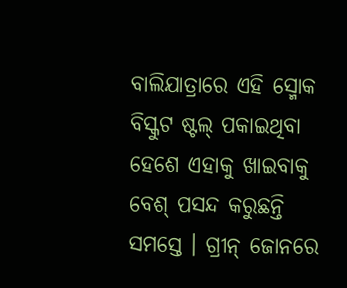ବାଲିଯାତ୍ରାରେ ଏହି ସ୍ମୋକ ବିସ୍କୁଟ ଷ୍ଟଲ୍ ପକାଇଥିବା ହେଶେ ଏହାକୁ ଖାଇବାକୁ ବେଶ୍ ପସନ୍ଦ କରୁଛନ୍ତି ସମସ୍ତେ । ଗ୍ରୀନ୍ ଜୋନରେ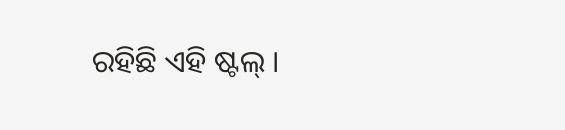ରହିଛି ଏହି ଷ୍ଟଲ୍ ।